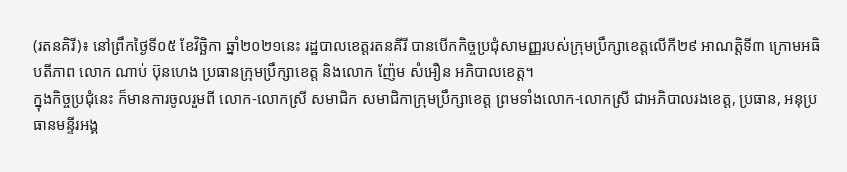(រតនគិរី)៖ នៅព្រឹកថ្ងៃទី០៥ ខែវិច្ឆិកា ឆ្នាំ២០២១នេះ រដ្ឋបាលខេត្តរតនគីរី បានបើកកិច្ចប្រជុំសាមញ្ញរបស់ក្រុមប្រឹក្សាខេត្តលើកី២៩ អាណត្តិទី៣ ក្រោមអធិបតីភាព លោក ណាប់ ប៊ុនហេង ប្រធានក្រុមប្រឹក្សាខេត្ត និងលោក ញ៉ែម សំអឿន អភិបាលខេត្ត។
ក្នុងកិច្ចប្រជុំនេះ ក៏មានការចូលរួមពី លោក-លោកស្រី សមាជិក សមាជិកាក្រុមប្រឹក្សាខេត្ត ព្រមទាំងលោក-លោកស្រី ជាអភិបាលរងខេត្ត, ប្រធាន, អនុប្រធានមន្ទីរអង្គ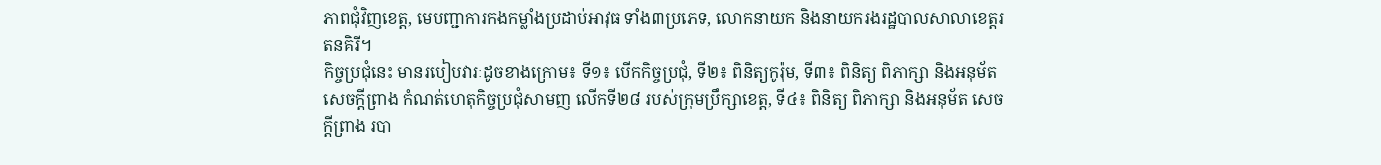ភាពជុំវិញខេត្ត, មេបញ្ជាការកងកម្លាំងប្រដាប់អាវុធ ទាំង៣ប្រភេទ, លោកនាយក និងនាយករងរដ្ឋបាលសាលាខេត្តរតនគិរី។
កិច្ចប្រជុំនេះ មានរបៀបវារៈដូចខាងក្រោម៖ ទី១៖ បើកកិច្ចប្រជុំ, ទី២៖ ពិនិត្យកូរ៉ុម, ទី៣៖ ពិនិត្យ ពិភាក្សា និងអនុម័ត សេចក្ដីព្រាង កំណត់ហេតុកិច្ចប្រជុំសាមញ លើកទី២៨ របស់ក្រុមប្រឹក្សាខេត្ត, ទី៤៖ ពិនិត្យ ពិភាក្សា និងអនុម័ត សេចក្ដីព្រាង របា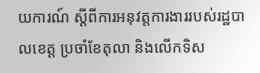យការណ៍ ស្ដីពីការអនុវត្តការងាររបស់រដ្ឋបាលខេត្ត ប្រចាំខែតុលា និងលើកទិស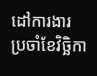ដៅការងារ ប្រចាំខែវិច្ឆិកា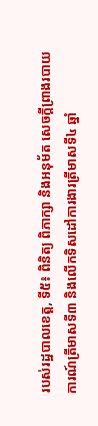របស់រដ្ឋបាលខេត្ត, ទី៥៖ ពិនិត្យ ពិភាក្សា និងអនុម័ត សេចក្ដីព្រាងរបាយការណ៍ត្រីមាសទី៣ និងលើកទិសដៅការងារត្រីមាសទី៤ ឆ្នាំ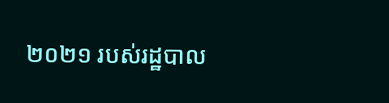២០២១ របស់រដ្ឋបាល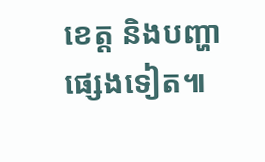ខេត្ត និងបញ្ហាផ្សេងទៀត៕